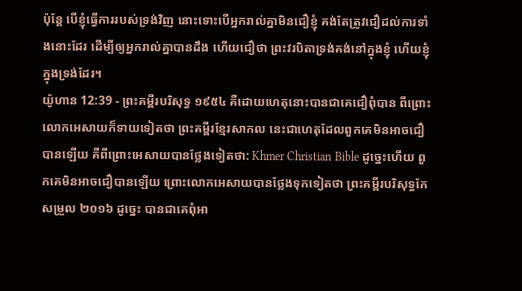ប៉ុន្តែ បើខ្ញុំធ្វើការរបស់ទ្រង់វិញ នោះទោះបើអ្នករាល់គ្នាមិនជឿខ្ញុំ គង់តែត្រូវជឿដល់ការទាំងនោះដែរ ដើម្បីឲ្យអ្នករាល់គ្នាបានដឹង ហើយជឿថា ព្រះវរបិតាទ្រង់គង់នៅក្នុងខ្ញុំ ហើយខ្ញុំក្នុងទ្រង់ដែរ។
យ៉ូហាន 12:39 - ព្រះគម្ពីរបរិសុទ្ធ ១៩៥៤ គឺដោយហេតុនោះបានជាគេជឿពុំបាន ពីព្រោះលោកអេសាយក៏ទាយទៀតថា ព្រះគម្ពីរខ្មែរសាកល នេះជាហេតុដែលពួកគេមិនអាចជឿបានឡើយ គឺពីព្រោះអេសាយបានថ្លែងទៀតថា: Khmer Christian Bible ដូច្នេះហើយ ពួកគេមិនអាចជឿបានឡើយ ព្រោះលោកអេសាយបានថ្លែងទុកទៀតថា ព្រះគម្ពីរបរិសុទ្ធកែសម្រួល ២០១៦ ដូច្នេះ បានជាគេពុំអា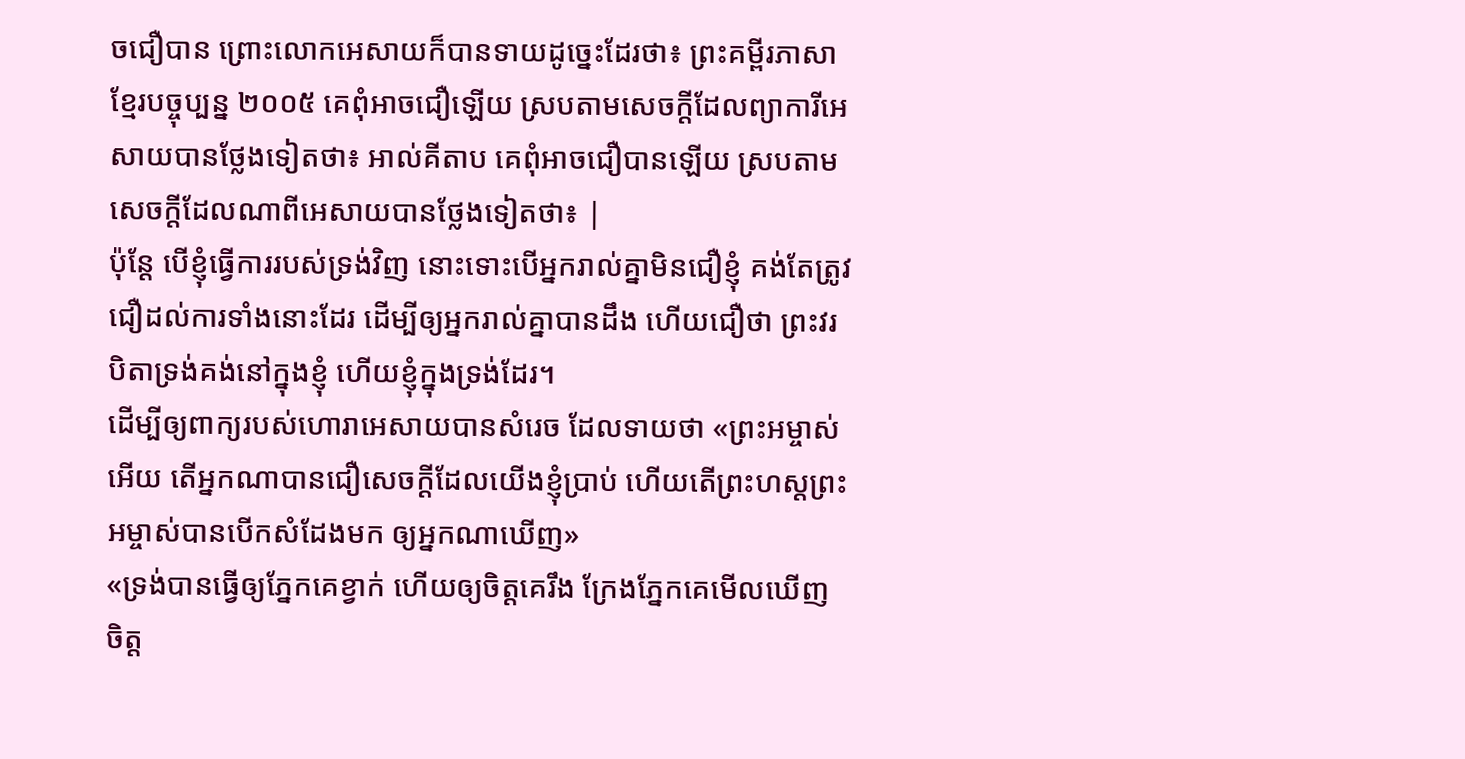ចជឿបាន ព្រោះលោកអេសាយក៏បានទាយដូច្នេះដែរថា៖ ព្រះគម្ពីរភាសាខ្មែរបច្ចុប្បន្ន ២០០៥ គេពុំអាចជឿឡើយ ស្របតាមសេចក្ដីដែលព្យាការីអេសាយបានថ្លែងទៀតថា៖ អាល់គីតាប គេពុំអាចជឿបានឡើយ ស្របតាមសេចក្ដីដែលណាពីអេសាយបានថ្លែងទៀតថា៖ |
ប៉ុន្តែ បើខ្ញុំធ្វើការរបស់ទ្រង់វិញ នោះទោះបើអ្នករាល់គ្នាមិនជឿខ្ញុំ គង់តែត្រូវជឿដល់ការទាំងនោះដែរ ដើម្បីឲ្យអ្នករាល់គ្នាបានដឹង ហើយជឿថា ព្រះវរបិតាទ្រង់គង់នៅក្នុងខ្ញុំ ហើយខ្ញុំក្នុងទ្រង់ដែរ។
ដើម្បីឲ្យពាក្យរបស់ហោរាអេសាយបានសំរេច ដែលទាយថា «ព្រះអម្ចាស់អើយ តើអ្នកណាបានជឿសេចក្ដីដែលយើងខ្ញុំប្រាប់ ហើយតើព្រះហស្តព្រះអម្ចាស់បានបើកសំដែងមក ឲ្យអ្នកណាឃើញ»
«ទ្រង់បានធ្វើឲ្យភ្នែកគេខ្វាក់ ហើយឲ្យចិត្តគេរឹង ក្រែងភ្នែកគេមើលឃើញ ចិត្ត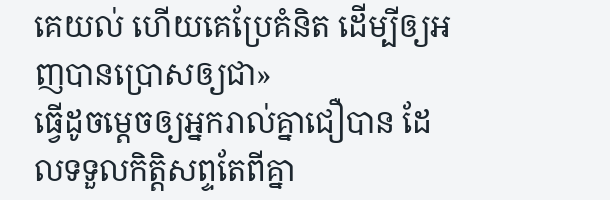គេយល់ ហើយគេប្រែគំនិត ដើម្បីឲ្យអញបានប្រោសឲ្យជា»
ធ្វើដូចម្តេចឲ្យអ្នករាល់គ្នាជឿបាន ដែលទទួលកិត្តិសព្ទតែពីគ្នា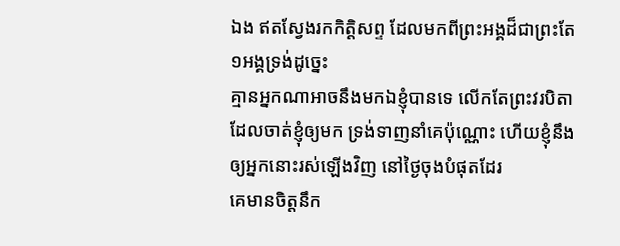ឯង ឥតស្វែងរកកិត្តិសព្ទ ដែលមកពីព្រះអង្គដ៏ជាព្រះតែ១អង្គទ្រង់ដូច្នេះ
គ្មានអ្នកណាអាចនឹងមកឯខ្ញុំបានទេ លើកតែព្រះវរបិតា ដែលចាត់ខ្ញុំឲ្យមក ទ្រង់ទាញនាំគេប៉ុណ្ណោះ ហើយខ្ញុំនឹងឲ្យអ្នកនោះរស់ឡើងវិញ នៅថ្ងៃចុងបំផុតដែរ
គេមានចិត្តនឹក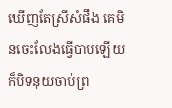ឃើញតែស្រីសំផឹង គេមិនចេះលែងធ្វើបាបឡើយ ក៏បិទនុយចាប់ព្រ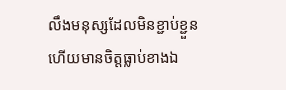លឹងមនុស្សដែលមិនខ្ជាប់ខ្ជួន ហើយមានចិត្តធ្លាប់ខាងឯ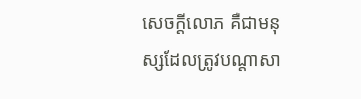សេចក្ដីលោភ គឺជាមនុស្សដែលត្រូវបណ្តាសា